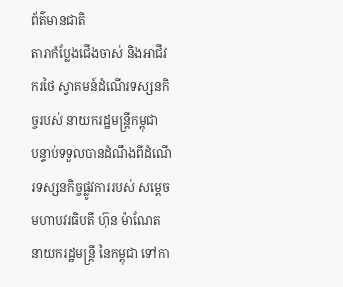ព័ត៌មានជាតិ
តារាកំប្លែងជើងចាស់ និងអាជីវករថៃ ស្វាគមន៍ដំណើរទស្សនកិច្ចរបស់ នាយករដ្ឋមន្ត្រីកម្ពុជា
បន្ទាប់ទទួលបានដំណឹងពីដំណើរទស្សនកិច្ចផ្លូវការរបស់ សម្ដេចមហាបវរធិបតី ហ៊ុន ម៉ាណែត នាយករដ្ឋមន្ត្រី នៃកម្ពុជា ទៅកា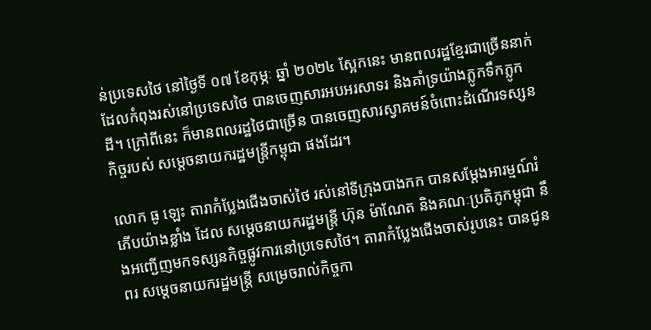ន់ប្រទេសថៃ នៅថ្ងៃទី ០៧ ខែកុម្ភៈ ឆ្នាំ ២០២៤ ស្អែកនេះ មានពលរដ្ឋខ្មែរជាច្រើននាក់ ដែលកំពុងរស់នៅប្រទេសថៃ បានចេញសារអបអរសាទរ និងគាំទ្រយ៉ាងភ្លូកទឹកភ្លូកដី។ ក្រៅពីនេះ ក៏មានពលរដ្ឋថៃជាច្រើន បានចេញសារស្វាគមន៍ចំពោះដំណើរទស្សនកិច្ចរបស់ សម្ដេចនាយករដ្ឋមន្ត្រីកម្ពុជា ផងដែរ។

លោក ធូ ឡេះ តារាកំប្លែងជើងចាស់ថៃ រស់នៅទីក្រុងបាងកក បានសម្ដែងអារម្មណ៍រំភើបយ៉ាងខ្លាំង ដែល សម្ដេចនាយករដ្ឋមន្ត្រី ហ៊ុន ម៉ាណែត និងគណៈប្រតិភូកម្ពុជា នឹងអញ្ជើញមកទស្សនកិច្ចផ្លូវការនៅប្រទេសថៃ។ តារាកំប្លែងជើងចាស់រូបនេះ បានជូនពរ សម្ដេចនាយករដ្ឋមន្ត្រី សម្រេចរាល់កិច្ចកា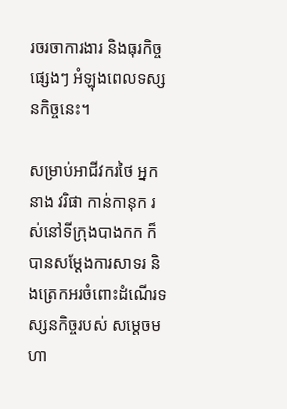រចរចាការងារ និងធុរកិច្ចផ្សេងៗ អំឡុងពេលទស្សនកិច្ចនេះ។

សម្រាប់អាជីវករថៃ អ្នកនាង វរិផា កាន់កានុក រស់នៅទីក្រុងបាងកក ក៏បានសម្ដែងការសាទរ និងត្រេកអរចំពោះដំណើរទស្សនកិច្ចរបស់ សម្ដេចមហា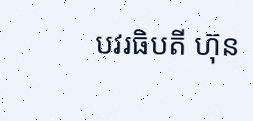បវរធិបតី ហ៊ុន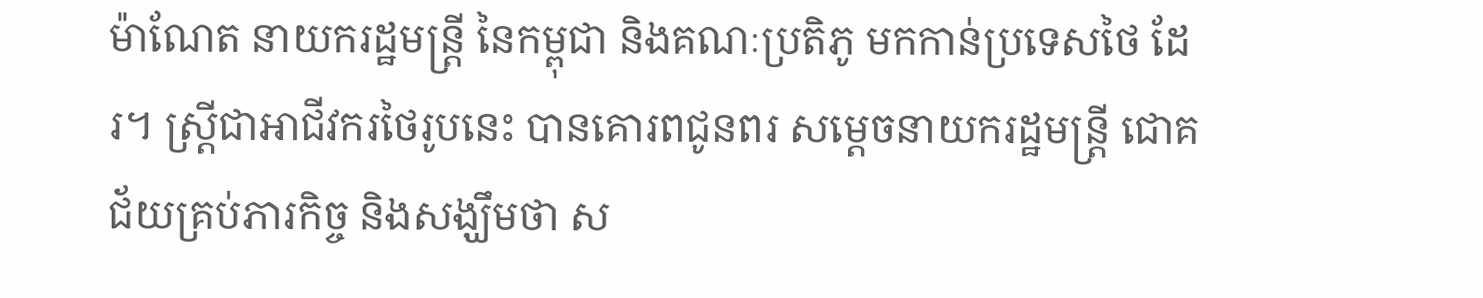ម៉ាណែត នាយករដ្ឋមន្ត្រី នៃកម្ពុជា និងគណៈប្រតិភូ មកកាន់ប្រទេសថៃ ដែរ។ ស្ត្រីជាអាជីវករថៃរូបនេះ បានគោរពជូនពរ សម្ដេចនាយករដ្ឋមន្ត្រី ជោគជ័យគ្រប់ភារកិច្ច និងសង្ឃឹមថា ស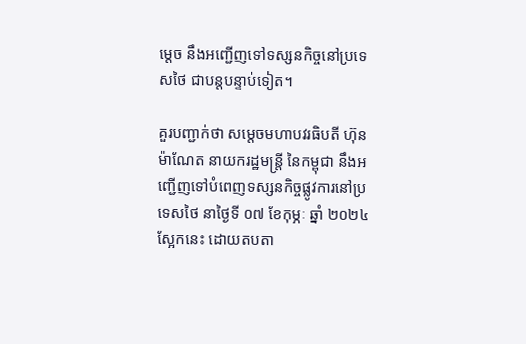ម្ដេច នឹងអញ្ជើញទៅទស្សនកិច្ចនៅប្រទេសថៃ ជាបន្តបន្ទាប់ទៀត។

គួរបញ្ជាក់ថា សម្ដេចមហាបវរធិបតី ហ៊ុន ម៉ាណែត នាយករដ្ឋមន្ត្រី នៃកម្ពុជា នឹងអញ្ជើញទៅបំពេញទស្សនកិច្ចផ្លូវការនៅប្រទេសថៃ នាថ្ងៃទី ០៧ ខែកុម្ភៈ ឆ្នាំ ២០២៤ ស្អែកនេះ ដោយតបតា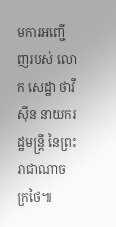មការអញ្ជើញរបស់ លោក សេដ្ឋា ថាវីស៊ីន នាយករដ្ឋមន្ត្រី នៃព្រះរាជាណាចក្រថៃ៕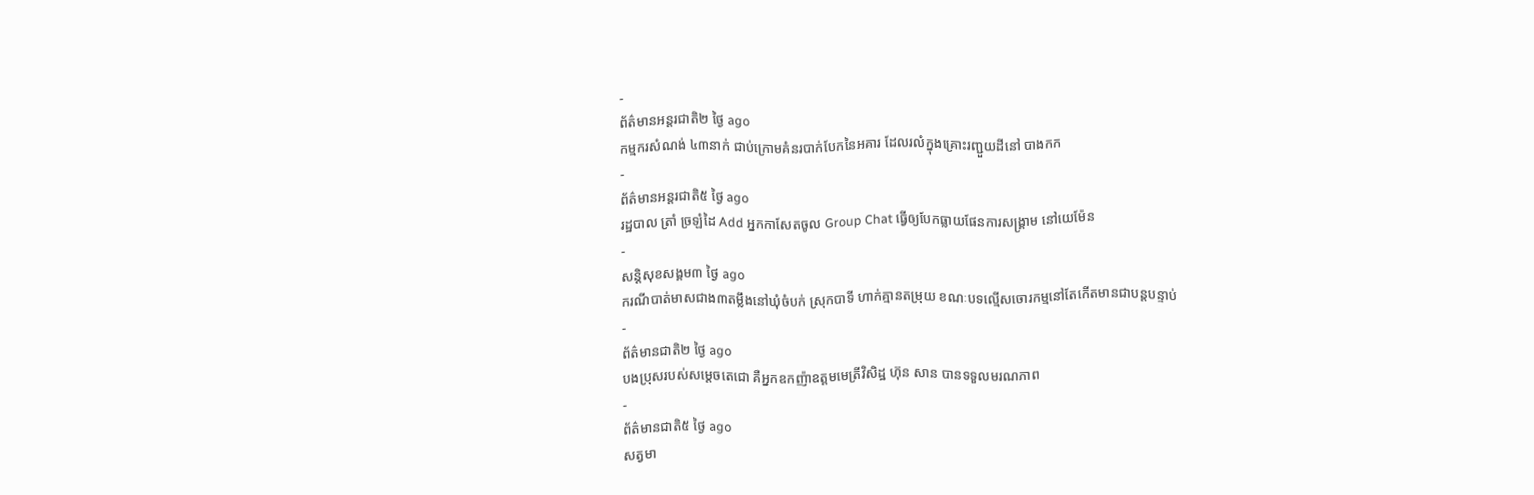-
ព័ត៌មានអន្ដរជាតិ២ ថ្ងៃ ago
កម្មករសំណង់ ៤៣នាក់ ជាប់ក្រោមគំនរបាក់បែកនៃអគារ ដែលរលំក្នុងគ្រោះរញ្ជួយដីនៅ បាងកក
-
ព័ត៌មានអន្ដរជាតិ៥ ថ្ងៃ ago
រដ្ឋបាល ត្រាំ ច្រឡំដៃ Add អ្នកកាសែតចូល Group Chat ធ្វើឲ្យបែកធ្លាយផែនការសង្គ្រាម នៅយេម៉ែន
-
សន្តិសុខសង្គម៣ ថ្ងៃ ago
ករណីបាត់មាសជាង៣តម្លឹងនៅឃុំចំបក់ ស្រុកបាទី ហាក់គ្មានតម្រុយ ខណៈបទល្មើសចោរកម្មនៅតែកើតមានជាបន្តបន្ទាប់
-
ព័ត៌មានជាតិ២ ថ្ងៃ ago
បងប្រុសរបស់សម្ដេចតេជោ គឺអ្នកឧកញ៉ាឧត្តមមេត្រីវិសិដ្ឋ ហ៊ុន សាន បានទទួលមរណភាព
-
ព័ត៌មានជាតិ៥ ថ្ងៃ ago
សត្វមា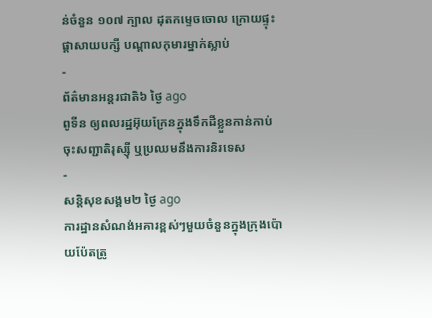ន់ចំនួន ១០៧ ក្បាល ដុតកម្ទេចចោល ក្រោយផ្ទុះផ្ដាសាយបក្សី បណ្តាលកុមារម្នាក់ស្លាប់
-
ព័ត៌មានអន្ដរជាតិ៦ ថ្ងៃ ago
ពូទីន ឲ្យពលរដ្ឋអ៊ុយក្រែនក្នុងទឹកដីខ្លួនកាន់កាប់ ចុះសញ្ជាតិរុស្ស៊ី ឬប្រឈមនឹងការនិរទេស
-
សន្តិសុខសង្គម២ ថ្ងៃ ago
ការដ្ឋានសំណង់អគារខ្ពស់ៗមួយចំនួនក្នុងក្រុងប៉ោយប៉ែតត្រូ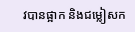វបានផ្អាក និងជម្លៀសក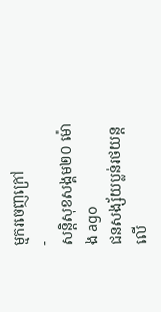ម្មករចេញក្រៅ
-
សន្តិសុខសង្គម២០ ម៉ោង ago
ជនសង្ស័យប្លន់រថយន្តលើ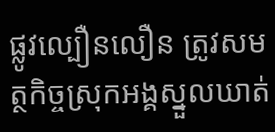ផ្លូវល្បឿនលឿន ត្រូវសមត្ថកិច្ចស្រុកអង្គស្នួលឃាត់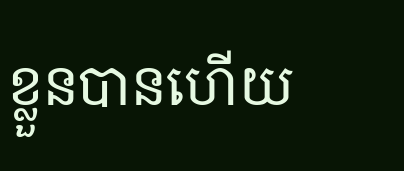ខ្លួនបានហើយ